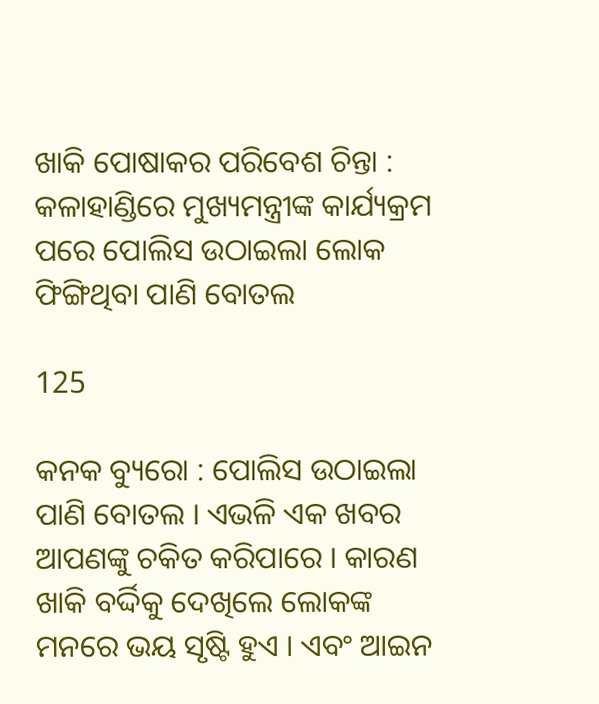ଖାକି ପୋଷାକର ପରିବେଶ ଚିନ୍ତା : କଳାହାଣ୍ଡିରେ ମୁଖ୍ୟମନ୍ତ୍ରୀଙ୍କ କାର୍ଯ୍ୟକ୍ରମ ପରେ ପୋଲିସ ଉଠାଇଲା ଲୋକ ଫିଙ୍ଗିଥିବା ପାଣି ବୋତଲ

125

କନକ ବ୍ୟୁରୋ : ପୋଲିସ ଉଠାଇଲା ପାଣି ବୋତଲ । ଏଭଳି ଏକ ଖବର ଆପଣଙ୍କୁ ଚକିତ କରିପାରେ । କାରଣ ଖାକି ବର୍ଦ୍ଦିକୁ ଦେଖିଲେ ଲୋକଙ୍କ ମନରେ ଭୟ ସୃଷ୍ଟି ହୁଏ । ଏବଂ ଆଇନ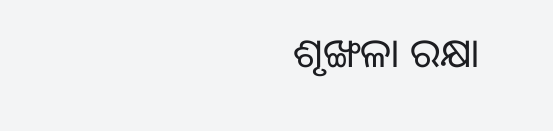ଶୃଙ୍ଖଳା ରକ୍ଷା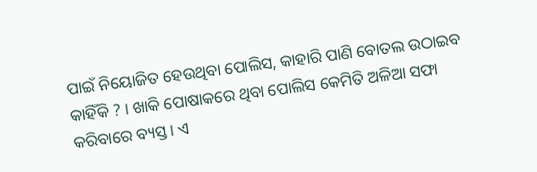ପାଇଁ ନିୟୋଜିତ ହେଉଥିବା ପୋଲିସ, କାହାରି ପାଣି ବୋତଲ ଉଠାଇବ କାହିଁକି ? । ଖାକି ପୋଷାକରେ ଥିବା ପୋଲିସ କେମିତି ଅଳିଆ ସଫା କରିବାରେ ବ୍ୟସ୍ତ । ଏ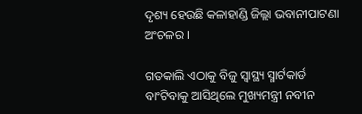ଦୃଶ୍ୟ ହେଉଛି କଳାହାଣ୍ଡି ଜିଲ୍ଲା ଭବାନୀପାଟଣା ଅଂଚଳର ।

ଗତକାଲି ଏଠାକୁ ବିଜୁ ସ୍ୱାସ୍ଥ୍ୟ ସ୍ମାର୍ଟକାର୍ଡ ବାଂଟିବାକୁ ଆସିଥିଲେ ମୁଖ୍ୟମନ୍ତ୍ରୀ ନବୀନ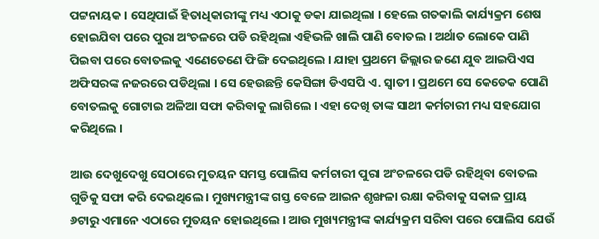ପଟ୍ଟନାୟକ । ସେଥିପାଇଁ ହିତାଧିକାରୀଙ୍କୁ ମଧ୍ୟ ଏଠାକୁ ଡକା ଯାଇଥିଲା । ହେଲେ ଗତକାଲି କାର୍ଯ୍ୟକ୍ରମ ଶେଷ ହୋଇଯିବା ପରେ ପୁରା ଅଂଚଳରେ ପଡି ରହିଥିଲା ଏହିଭଳି ଖାଲି ପାଣି ବୋତଲ । ଅର୍ଥାତ ଲୋକେ ପାଣି ପିଇବା ପରେ ବୋତଲକୁ ଏଣେତେଣେ ଫିଙ୍ଗି ଦେଇଥିଲେ । ଯାହା ପ୍ରଥମେ ଜିଲ୍ଲାର ଜଣେ ଯୁବ ଆଇପିଏସ ଅଫିସରଙ୍କ ନଜରରେ ପଡିଥିଲା । ସେ ହେଉଛନ୍ତି କେସିଙ୍ଗା ଡିଏସପି ଏ. ସ୍ୱାତୀ । ପ୍ରଥମେ ସେ କେତେକ ପୋଣି ବୋତଲକୁ ଗୋଟାଇ ଅଳିଆ ସଫା କରିବାକୁ ଲାଗିଲେ । ଏହା ଦେଖି ତାଙ୍କ ସାଥୀ କର୍ମଚାରୀ ମଧ୍ୟ ସହଯୋଗ କରିଥିଲେ ।

ଆଉ ଦେଖୁଦେଖୁ ସେଠାରେ ମୁତୟନ ସମସ୍ତ ପୋଲିସ କର୍ମଚାରୀ ପୁରା ଅଂଚଳରେ ପଡି ରହିଥିବା ବୋତଲ ଗୁଡିକୁ ସଫା କରି ଦେଇଥିଲେ । ମୁଖ୍ୟମନ୍ତ୍ରୀଙ୍କ ଗସ୍ତ ବେଳେ ଆଇନ ଶୃଙ୍ଖଳା ରକ୍ଷା କରିବାକୁ ସକାଳ ପ୍ରାୟ ୬ଟାରୁ ଏମାନେ ଏଠାରେ ମୁତୟନ ହୋଇଥିଲେ । ଆଉ ମୁଖ୍ୟମନ୍ତ୍ରୀଙ୍କ କାର୍ଯ୍ୟକ୍ରମ ସରିବା ପରେ ପୋଲିସ ଯେଉଁ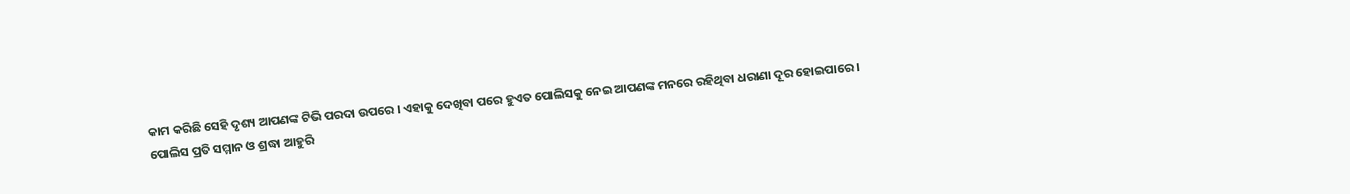କାମ କରିଛି ସେହି ଦୃଶ୍ୟ ଆପଣଙ୍କ ଟିଭି ପରଦା ଉପରେ । ଏହାକୁ ଦେଖିବା ପରେ ହୁଏତ ପୋଲିସକୁ ନେଇ ଆପଣଙ୍କ ମନରେ ରହିଥିବା ଧରାଣା ଦୂର ହୋଇପାରେ । ପୋଲିସ ପ୍ରତି ସମ୍ମାନ ଓ ଶ୍ରଦ୍ଧା ଆହୁରି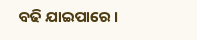ବଢି ଯାଇପାରେ ।